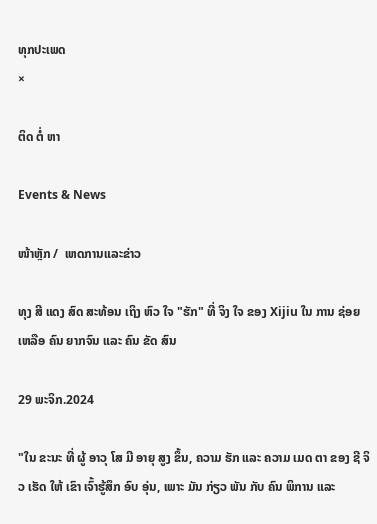ທຸກປະເພດ
×

ຕິດ ຕໍ່ ຫາ

Events & News

ໜ້າຫຼັກ /  ເຫດການແລະຂ່າວ

ທຸງ ສີ ແດງ ສົດ ສະທ້ອນ ເຖິງ ຫົວ ໃຈ "ຮັກ" ທີ່ ຈິງ ໃຈ ຂອງ Xijiu ໃນ ການ ຊ່ອຍ ເຫລືອ ຄົນ ຍາກຈົນ ແລະ ຄົນ ຂັດ ສົນ

29 ພະຈິກ.2024

"ໃນ ຂະນະ ທີ່ ຜູ້ ອາວຸ ໂສ ມີ ອາຍຸ ສູງ ຂຶ້ນ, ຄວາມ ຮັກ ແລະ ຄວາມ ເມດ ຕາ ຂອງ ຊີ ຈິວ ເຮັດ ໃຫ້ ເຂົາ ເຈົ້າຮູ້ສຶກ ອົບ ອຸ່ນ, ເພາະ ມັນ ກ່ຽວ ພັນ ກັບ ຄົນ ພິການ ແລະ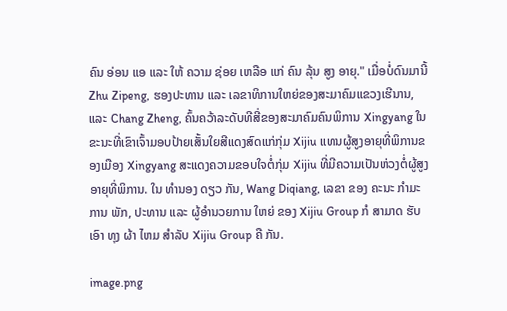ຄົນ ອ່ອນ ແອ ແລະ ໃຫ້ ຄວາມ ຊ່ອຍ ເຫລືອ ແກ່ ຄົນ ລຸ້ນ ສູງ ອາຍຸ." ເມື່ອບໍ່ດົນມານີ້ Zhu Zipeng, ຮອງປະທານ ແລະ ເລຂາທິການໃຫຍ່ຂອງສະມາຄົມແຂວງເຮີນານ, ແລະ Chang Zheng, ຄົ້ນຄວ້າລະດັບທີສີ່ຂອງສະມາຄົມຄົນພິການ Xingyang ໃນຂະນະທີ່ເຂົາເຈົ້າມອບປ້າຍເສັ້ນໃຍສີແດງສົດແກ່ກຸ່ມ Xijiu ແທນຜູ້ສູງອາຍຸທີ່ພິການຂອງເມືອງ Xingyang ສະແດງຄວາມຂອບໃຈຕໍ່ກຸ່ມ Xijiu ທີ່ມີຄວາມເປັນຫ່ວງຕໍ່ຜູ້ສູງອາຍຸທີ່ພິການ. ໃນ ທໍານອງ ດຽວ ກັນ, Wang Diqiang, ເລຂາ ຂອງ ຄະນະ ກໍາມະການ ພັກ, ປະທານ ແລະ ຜູ້ອໍານວຍການ ໃຫຍ່ ຂອງ Xijiu Group ກໍ ສາມາດ ຮັບ ເອົາ ທຸງ ຜ້າ ໄຫມ ສໍາລັບ Xijiu Group ຄື ກັນ.

image.png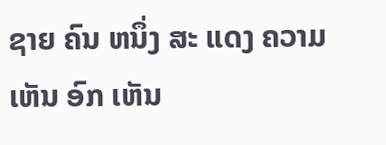ຊາຍ ຄົນ ຫນຶ່ງ ສະ ແດງ ຄວາມ ເຫັນ ອົກ ເຫັນ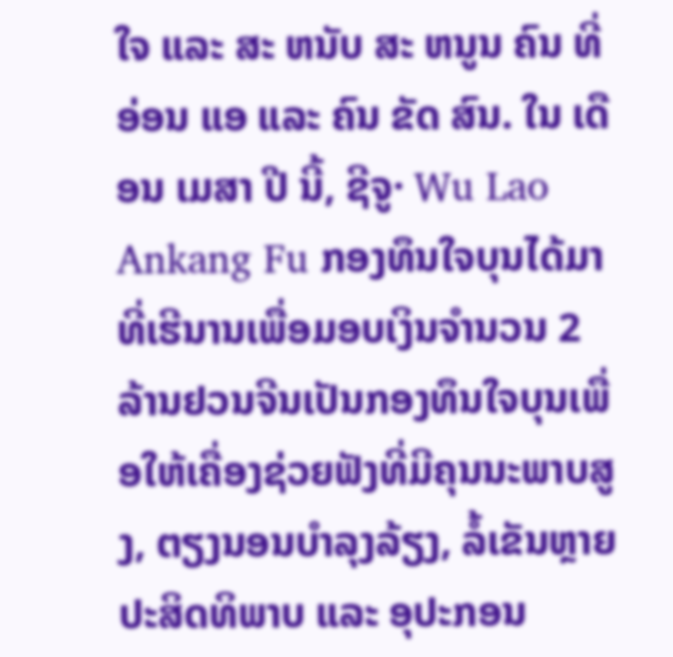ໃຈ ແລະ ສະ ຫນັບ ສະ ຫນູນ ຄົນ ທີ່ ອ່ອນ ແອ ແລະ ຄົນ ຂັດ ສົນ. ໃນ ເດືອນ ເມສາ ປີ ນີ້, ຊີຈູ· Wu Lao Ankang Fu ກອງທຶນໃຈບຸນໄດ້ມາທີ່ເຮີນານເພື່ອມອບເງິນຈໍານວນ 2 ລ້ານຢວນຈີນເປັນກອງທຶນໃຈບຸນເພື່ອໃຫ້ເຄື່ອງຊ່ວຍຟັງທີ່ມີຄຸນນະພາບສູງ, ຕຽງນອນບໍາລຸງລ້ຽງ, ລໍ້ເຂັນຫຼາຍປະສິດທິພາບ ແລະ ອຸປະກອນ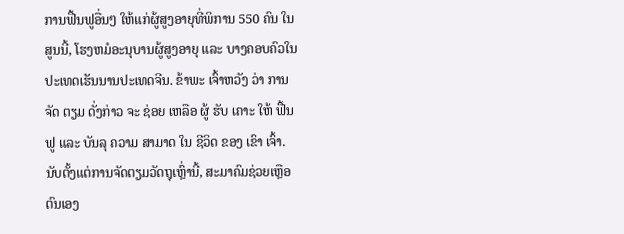ການຟື້ນຟູອື່ນໆ ໃຫ້ແກ່ຜູ້ສູງອາຍຸທີ່ພິການ 550 ຄົນ ໃນສູນນີ້, ໂຮງຫມໍອະນຸບານຜູ້ສູງອາຍຸ ແລະ ບາງຄອບຄົວໃນປະເທດເຮັນນານປະເທດຈີນ. ຂ້າພະ ເຈົ້າຫວັງ ວ່າ ການ ຈັດ ຕຽມ ດັ່ງກ່າວ ຈະ ຊ່ອຍ ເຫລືອ ຜູ້ ຮັບ ເຄາະ ໃຫ້ ຟື້ນ ຟູ ແລະ ບັນລຸ ຄວາມ ສາມາດ ໃນ ຊີວິດ ຂອງ ເຂົາ ເຈົ້າ. ນັບຕັ້ງແຕ່ການຈັດຕຽມວັດຖຸເຫຼົ່ານີ້, ສະມາຄົມຊ່ວຍເຫຼືອຕົນເອງ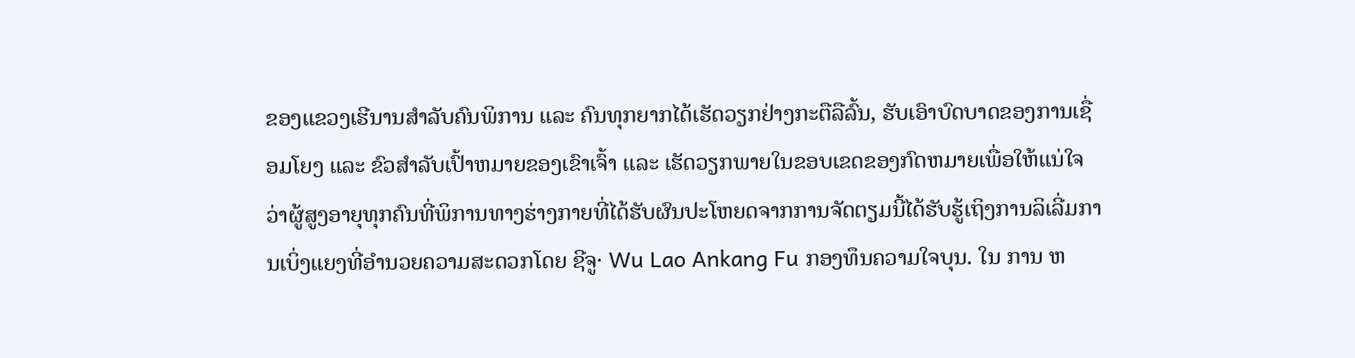ຂອງແຂວງເຮີນານສໍາລັບຄົນພິການ ແລະ ຄົນທຸກຍາກໄດ້ເຮັດວຽກຢ່າງກະຕືລືລົ້ນ, ຮັບເອົາບົດບາດຂອງການເຊື່ອມໂຍງ ແລະ ຂົວສໍາລັບເປົ້າຫມາຍຂອງເຂົາເຈົ້າ ແລະ ເຮັດວຽກພາຍໃນຂອບເຂດຂອງກົດຫມາຍເພື່ອໃຫ້ແນ່ໃຈວ່າຜູ້ສູງອາຍຸທຸກຄົນທີ່ພິການທາງຮ່າງກາຍທີ່ໄດ້ຮັບຜົນປະໂຫຍດຈາກການຈັດຕຽມນີ້ໄດ້ຮັບຮູ້ເຖິງການລິເລີ່ມການເບິ່ງແຍງທີ່ອໍານວຍຄວາມສະດວກໂດຍ ຊີຈູ· Wu Lao Ankang Fu ກອງທຶນຄວາມໃຈບຸນ. ໃນ ການ ຫ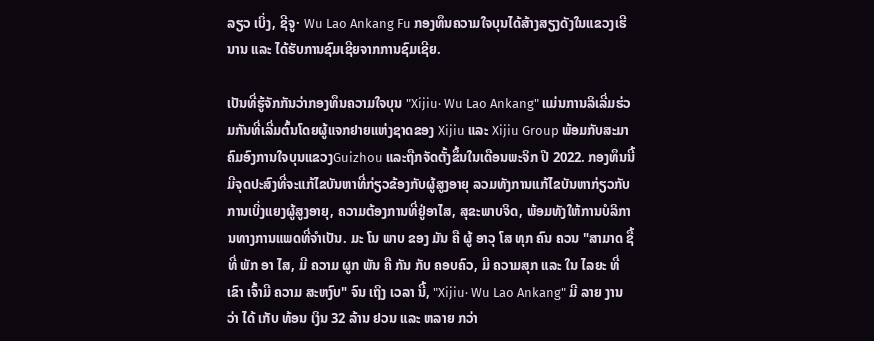ລຽວ ເບິ່ງ, ຊີຈູ· Wu Lao Ankang Fu ກອງທຶນຄວາມໃຈບຸນໄດ້ສ້າງສຽງດັງໃນແຂວງເຮີນານ ແລະ ໄດ້ຮັບການຊົມເຊີຍຈາກການຊົມເຊີຍ.

ເປັນທີ່ຮູ້ຈັກກັນວ່າກອງທຶນຄວາມໃຈບຸນ "Xijiu· Wu Lao Ankang" ແມ່ນການລິເລີ່ມຮ່ວມກັນທີ່ເລີ່ມຕົ້ນໂດຍຜູ້ແຈກຢາຍແຫ່ງຊາດຂອງ Xijiu ແລະ Xijiu Group ພ້ອມກັບສະມາຄົມອົງການໃຈບຸນແຂວງGuizhou ແລະຖືກຈັດຕັ້ງຂຶ້ນໃນເດືອນພະຈິກ ປີ 2022. ກອງທຶນນີ້ມີຈຸດປະສົງທີ່ຈະແກ້ໄຂບັນຫາທີ່ກ່ຽວຂ້ອງກັບຜູ້ສູງອາຍຸ ລວມທັງການແກ້ໄຂບັນຫາກ່ຽວກັບການເບິ່ງແຍງຜູ້ສູງອາຍຸ, ຄວາມຕ້ອງການທີ່ຢູ່ອາໄສ, ສຸຂະພາບຈິດ, ພ້ອມທັງໃຫ້ການບໍລິການທາງການແພດທີ່ຈໍາເປັນ. ມະ ໂນ ພາບ ຂອງ ມັນ ຄື ຜູ້ ອາວຸ ໂສ ທຸກ ຄົນ ຄວນ "ສາມາດ ຊື້ ທີ່ ພັກ ອາ ໄສ, ມີ ຄວາມ ຜູກ ພັນ ຄື ກັນ ກັບ ຄອບຄົວ, ມີ ຄວາມສຸກ ແລະ ໃນ ໄລຍະ ທີ່ ເຂົາ ເຈົ້າມີ ຄວາມ ສະຫງົບ" ຈົນ ເຖິງ ເວລາ ນີ້, "Xijiu· Wu Lao Ankang" ມີ ລາຍ ງານ ວ່າ ໄດ້ ເກັບ ທ້ອນ ເງິນ 32 ລ້ານ ຢວນ ແລະ ຫລາຍ ກວ່າ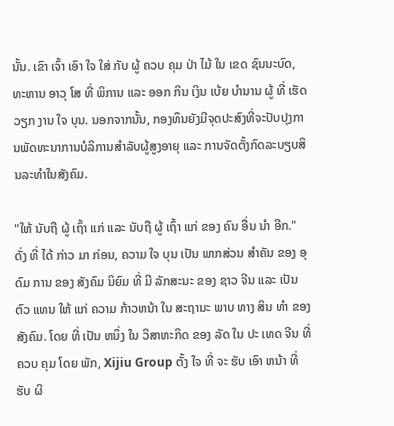ນັ້ນ. ເຂົາ ເຈົ້າ ເອົາ ໃຈ ໃສ່ ກັບ ຜູ້ ຄວບ ຄຸມ ປ່າ ໄມ້ ໃນ ເຂດ ຊົນນະບົດ, ທະຫານ ອາວຸ ໂສ ທີ່ ພິການ ແລະ ອອກ ກິນ ເງິນ ເບ້ຍ ບໍານານ ຜູ້ ທີ່ ເຮັດ ວຽກ ງານ ໃຈ ບຸນ. ນອກຈາກນັ້ນ, ກອງທຶນຍັງມີຈຸດປະສົງທີ່ຈະປັບປຸງການພັດທະນາການບໍລິການສໍາລັບຜູ້ສູງອາຍຸ ແລະ ການຈັດຕັ້ງກົດລະບຽບສິນລະທໍາໃນສັງຄົມ.

"ໃຫ້ ນັບຖື ຜູ້ ເຖົ້າ ແກ່ ແລະ ນັບຖື ຜູ້ ເຖົ້າ ແກ່ ຂອງ ຄົນ ອື່ນ ນໍາ ອີກ." ດັ່ງ ທີ່ ໄດ້ ກ່າວ ມາ ກ່ອນ, ຄວາມ ໃຈ ບຸນ ເປັນ ພາກສ່ວນ ສໍາຄັນ ຂອງ ອຸດົມ ການ ຂອງ ສັງຄົມ ນິຍົມ ທີ່ ມີ ລັກສະນະ ຂອງ ຊາວ ຈີນ ແລະ ເປັນ ຕົວ ແທນ ໃຫ້ ແກ່ ຄວາມ ກ້າວຫນ້າ ໃນ ສະຖານະ ພາບ ທາງ ສິນ ທໍາ ຂອງ ສັງຄົມ. ໂດຍ ທີ່ ເປັນ ຫນຶ່ງ ໃນ ວິສາຫະກິດ ຂອງ ລັດ ໃນ ປະ ເທດ ຈີນ ທີ່ ຄວບ ຄຸມ ໂດຍ ພັກ, Xijiu Group ຕັ້ງ ໃຈ ທີ່ ຈະ ຮັບ ເອົາ ຫນ້າ ທີ່ ຮັບ ຜິ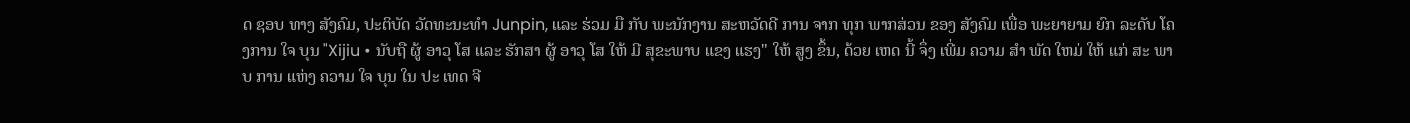ດ ຊອບ ທາງ ສັງຄົມ, ປະຕິບັດ ວັດທະນະທໍາ Junpin, ແລະ ຮ່ວມ ມື ກັບ ພະນັກງານ ສະຫວັດດີ ການ ຈາກ ທຸກ ພາກສ່ວນ ຂອງ ສັງຄົມ ເພື່ອ ພະຍາຍາມ ຍົກ ລະດັບ ໂຄງການ ໃຈ ບຸນ "Xijiu • ນັບຖື ຜູ້ ອາວຸ ໂສ ແລະ ຮັກສາ ຜູ້ ອາວຸ ໂສ ໃຫ້ ມີ ສຸຂະພາບ ແຂງ ແຮງ" ໃຫ້ ສູງ ຂຶ້ນ, ດ້ວຍ ເຫດ ນີ້ ຈຶ່ງ ເພີ່ມ ຄວາມ ສໍາ ພັດ ໃຫມ່ ໃຫ້ ແກ່ ສະ ພາບ ການ ແຫ່ງ ຄວາມ ໃຈ ບຸນ ໃນ ປະ ເທດ ຈີ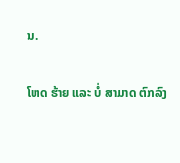ນ.

ໂຫດ ຮ້າຍ ແລະ ບໍ່ ສາມາດ ຕົກລົງ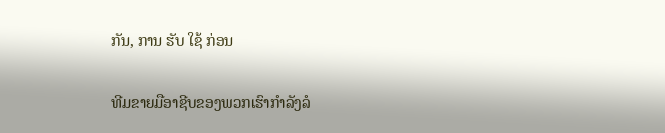ກັນ, ການ ຮັບ ໃຊ້ ກ່ອນ

ທີມຂາຍມືອາຊີບຂອງພວກເຮົາກໍາລັງລໍ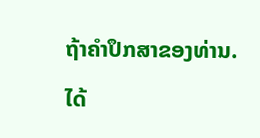ຖ້າຄໍາປຶກສາຂອງທ່ານ.

ໄດ້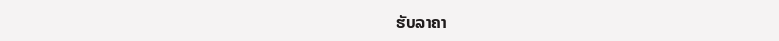ຮັບລາຄາ